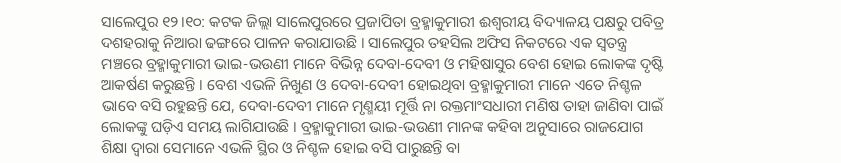ସାଲେପୁର ୧୨।୧୦: କଟକ ଜିଲ୍ଲା ସାଲେପୁରରେ ପ୍ରଜାପିତା ବ୍ରହ୍ମାକୁମାରୀ ଈଶ୍ୱରୀୟ ବିଦ୍ୟାଳୟ ପକ୍ଷରୁ ପବିତ୍ର ଦଶହରାକୁ ନିଆରା ଢଙ୍ଗରେ ପାଳନ କରାଯାଉଛି । ସାଲେପୁର ତହସିଲ ଅଫିସ ନିକଟରେ ଏକ ସ୍ବତନ୍ତ୍ର ମଞ୍ଚରେ ବ୍ରହ୍ମାକୁମାରୀ ଭାଇ-ଭଉଣୀ ମାନେ ବିଭିନ୍ନ ଦେବା-ଦେବୀ ଓ ମହିଷାସୁର ବେଶ ହୋଇ ଲୋକଙ୍କ ଦୃଷ୍ଟି ଆକର୍ଷଣ କରୁଛନ୍ତି । ବେଶ ଏଭଳି ନିଖୁଣ ଓ ଦେବା-ଦେବୀ ହୋଇଥିବା ବ୍ରହ୍ମାକୁମାରୀ ମାନେ ଏତେ ନିଶ୍ଚଳ ଭାବେ ବସି ରହୁଛନ୍ତି ଯେ, ଦେବା-ଦେବୀ ମାନେ ମୃଣ୍ମୟୀ ମୂର୍ତ୍ତି ନା ରକ୍ତମାଂସଧାରୀ ମଣିଷ ତାହା ଜାଣିବା ପାଇଁ ଲୋକଙ୍କୁ ଘଡ଼ିଏ ସମୟ ଲାଗିଯାଉଛି । ବ୍ରହ୍ମାକୁମାରୀ ଭାଇ-ଭଉଣୀ ମାନଙ୍କ କହିବା ଅନୁସାରେ ରାଜଯୋଗ ଶିକ୍ଷା ଦ୍ବାରା ସେମାନେ ଏଭଳି ସ୍ଥିର ଓ ନିଶ୍ଚଳ ହୋଇ ବସି ପାରୁଛନ୍ତି ବା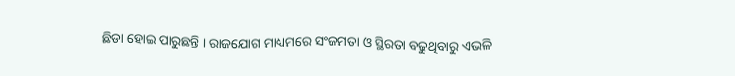ଛିଡା ହୋଇ ପାରୁଛନ୍ତି । ରାଜଯୋଗ ମାଧ୍ୟମରେ ସଂଜମତା ଓ ସ୍ଥିରତା ବଢୁଥିବାରୁ ଏଭଳି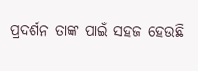ପ୍ରଦର୍ଶନ ତାଙ୍କ ପାଇଁ ସହଜ ହେଉଛି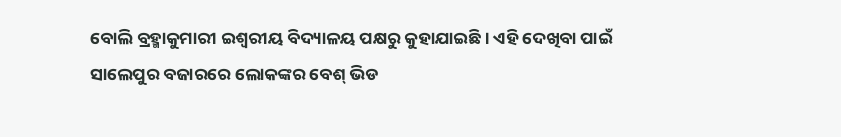ବୋଲି ବ୍ରହ୍ମାକୁମାରୀ ଇଶ୍ଵରୀୟ ବିଦ୍ୟାଳୟ ପକ୍ଷରୁ କୁହାଯାଇଛି । ଏହି ଦେଖିବା ପାଇଁ ସାଲେପୁର ବଜାରରେ ଲୋକଙ୍କର ବେଶ୍ ଭିଡ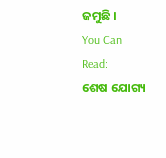ଜମୁଛି ।
You Can Read:
ଶେଷ ଯୋଗ୍ୟ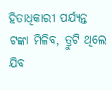ହିତାଧିକାରୀ ପର୍ଯ୍ୟନ୍ତ ଟଙ୍କା ମିଳିବ, ତ୍ରୁଟି ଥିଲେ ଯିବ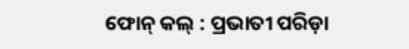ଫୋନ୍ କଲ୍ : ପ୍ରଭାତୀ ପରିଡ଼ା